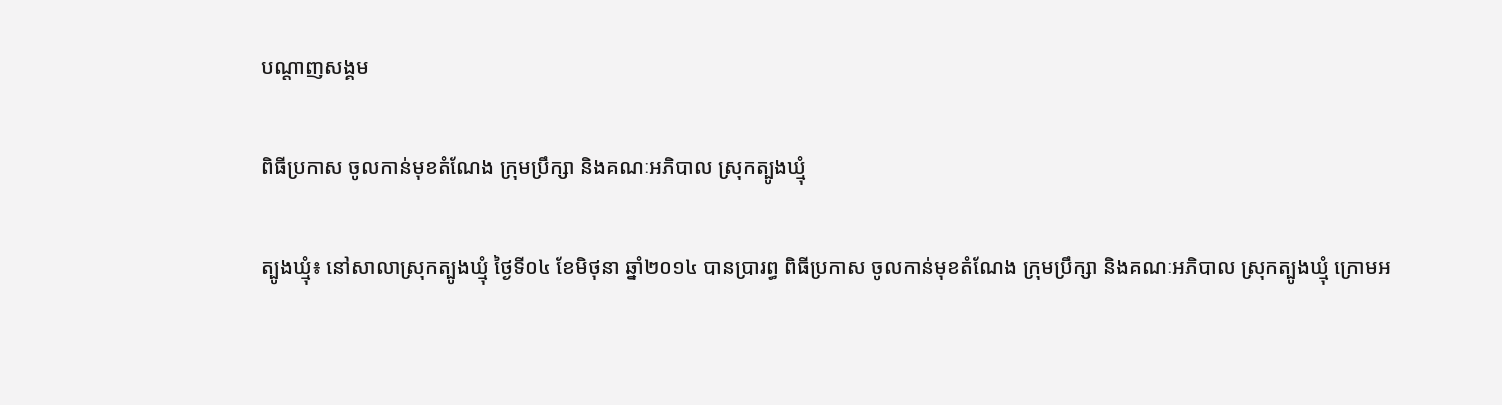បណ្តាញសង្គម

ពិធីប្រកាស ចូលកាន់មុខតំណែង ក្រុមប្រឹក្សា និងគណៈអភិបាល ស្រុកត្បូងឃ្មុំ

ត្បូងឃ្មុំ៖ នៅសាលាស្រុកត្បូងឃ្មុំ ថ្ងៃទី០៤ ខែមិថុនា ឆ្នាំ២០១៤ បានប្រារព្ធ ពិធីប្រកាស ចូលកាន់មុខតំណែង ក្រុមប្រឹក្សា និងគណៈអភិបាល ស្រុកត្បូងឃ្មុំ ក្រោមអ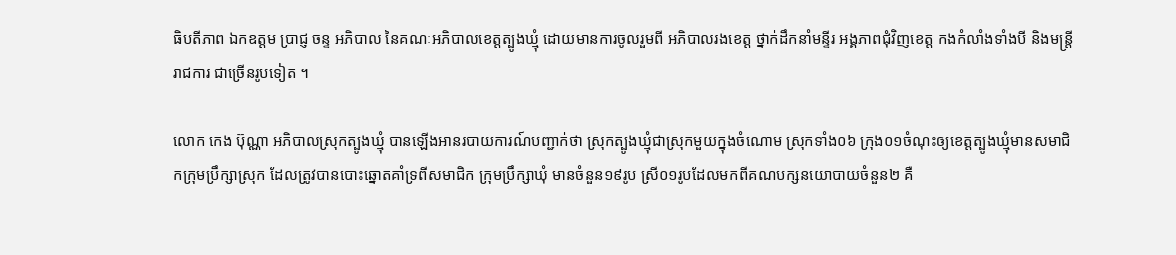ធិបតីភាព ឯកឧត្តម ប្រាជ្ញ ចន្ទ អភិបាល នៃគណៈអភិបាលខេត្តត្បូងឃ្មុំ ដោយមានការចូលរួមពី អភិបាលរងខេត្ត ថ្នាក់ដឹកនាំមន្ទីរ អង្គភាពជុំវិញខេត្ត កងកំលាំងទាំងបី និងមន្ត្រីរាជការ ជាច្រើនរូបទៀត ។

លោក កេង ប៊ុណ្ណា អភិបាលស្រុកត្បូងឃ្មុំ បានឡើងអានរបាយការណ៍បញ្ជាក់ថា ស្រុកត្បូងឃ្មុំជាស្រុកមួយក្នុងចំណោម ស្រុកទាំង០៦ ក្រុង០១ចំណុះឲ្យខេត្តត្បូងឃ្មុំមានសមាជិកក្រុមប្រឹក្សាស្រុក ដែលត្រូវបានបោះឆ្នោតគាំទ្រពីសមាជិក ក្រុមប្រឹក្សាឃុំ មានចំនួន១៩រូប ស្រី០១រូបដែលមកពីគណបក្សនយោបាយចំនួន២ គឺ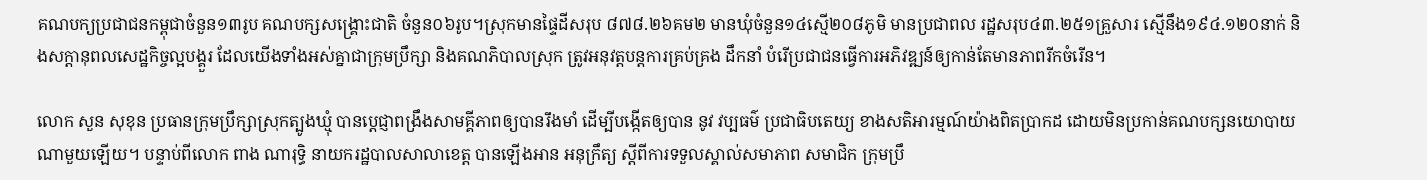គណបក្យប្រជាជនកម្ពុជាចំនួន១៣រូប គណបក្សសង្គ្រោះជាតិ ចំនួន០៦រូប។ស្រុកមានផ្ទៃដីសរុប ៨៧៨.២៦គម២ មានឃុំចំនួន១៤ស្មើ២០៨ភូមិ មានប្រជាពល រដ្ឋសរុប៤៣.២៥១គ្រួសារ ស្មើនឹង១៩៤.១២០នាក់ និងសក្ដានុពលសេដ្ឋកិច្ចល្អបង្គួរ ដែលយើងទាំងអស់គ្នាជាក្រុមប្រឹក្សា និងគណភិបាលស្រុក ត្រូវអនុវត្តបន្តការគ្រប់គ្រង ដឹកនាំ បំរើប្រជាជនធ្វើការអភិវឌ្ឍន៍ឲ្យកាន់តែមានភាពរីកចំរើន។

លោក សួន សុខុន ប្រធានក្រុមប្រឹក្សាស្រុកត្បូងឃ្មុំ បានប្ដេជ្ញាពង្រឹងសាមគ្គីភាពឲ្យបានរឹងមាំ ដើម្បីបង្កើតឲ្យបាន នូវ វប្បធម៌ ប្រជាធិបតេយ្យ ខាងសតិអារម្មណ៍យ៉ាងពិតប្រាកដ ដោយមិនប្រកាន់គណបក្សនយោបាយ ណាមួយឡើយ។ បន្ទាប់ពីលោក ពាង ណារុទ្ធិ នាយករដ្ឋបាលសាលាខេត្ត បានឡើងអាន អនុក្រឹត្យ ស្ដីពីការទទួលស្គាល់សមាភាព សមាជិក ក្រុមប្រឹ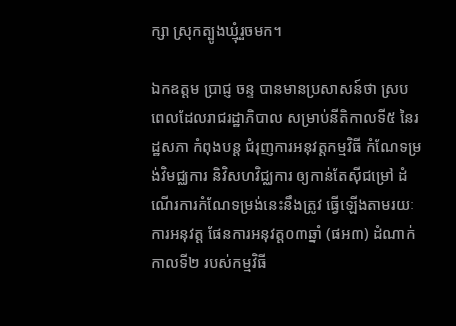ក្សា ស្រុកត្បូងឃ្មុំរួចមក។

ឯកឧត្តម ប្រាជ្ញ ចន្ទ បានមានប្រសាសន៍ថា ស្របពេលដែលរាជរដ្ឋាភិបាល សម្រាប់នីតិកាលទី៥ នៃរដ្ឋសភា កំពុងបន្ត ជំរុញការអនុវត្តកម្មវិធី កំណែទម្រង់វិមជ្ឈការ និវិសហវិជ្ឈការ ឲ្យកាន់តែស៊ីជម្រៅ ដំណើរការកំណែទម្រង់នេះនឹងត្រូវ ធ្វើឡើងតាមរយៈការអនុវត្ត ផែនការអនុវត្ត០៣ឆ្នាំ (ផអ៣) ដំណាក់កាលទី២ របស់កម្មវិធី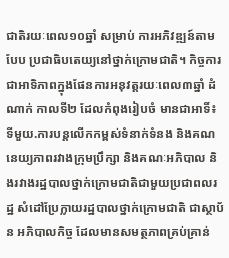ជាតិរយៈពេល១០ឆ្នាំ សម្រាប់ ការអភិវឌ្ឍន៍តាមបែប ប្រជាធិបតេយ្យនៅថ្នាក់ក្រោមជាតិ។ កិច្ចការជាអាទិភាពក្នុងផែនការអនុវត្តរយៈពេល៣ឆ្នាំ ដំណាក់ កាលទី២ ដែលកំពុងរៀបចំ មានជាអាទិ៍៖ ទីមួយ.ការបន្តលើកកម្ពស់ទំនាក់ទំនង និងគណនេយ្យភាពរវាងក្រុមប្រឹក្សា និងគណៈអភិបាល និងរវាងរដ្ឋបាលថ្នាក់ក្រោមជាតិជាមួយប្រជាពលរដ្ឋ សំដៅប្រែក្លាយរដ្ឋបាលថ្នាក់ក្រោមជាតិ ជាស្ថាប័ន អភិបាលកិច្ច ដែលមានសមត្ថភាពគ្រប់គ្រាន់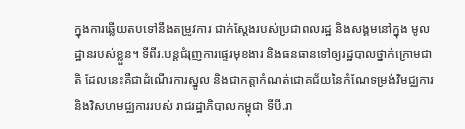ក្នុងការឆ្លើយតបទៅនឹងតម្រូវការ ជាក់ស្តែងរបស់ប្រជាពលរដ្ឋ និងសង្គមនៅក្នុង មូលដ្ឋានរបស់ខ្លួន។ ទីពីរ.បន្តជំរុញការផ្ទេរមុខងារ និងធនធានទៅឲ្យរដ្ឋបាលថ្នាក់ក្រោមជាតិ ដែលនេះគឺជាដំណើរការស្នូល និងជាកត្តាកំណត់ជោគជ័យនៃកំណែទម្រង់វិមជ្ឈការ និងវិសហមជ្ឈការរបស់ រាជរដ្ឋាភិបាលកម្ពុជា ទីបី.រា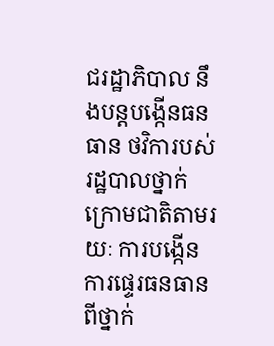ជរដ្ឋាភិបាល នឹងបន្តបង្កើនធនធាន ថវិការបស់រដ្ឋបាលថ្នាក់ក្រោមជាតិតាមរយៈ ការបង្កើនការផ្ទេរធនធានពីថ្នាក់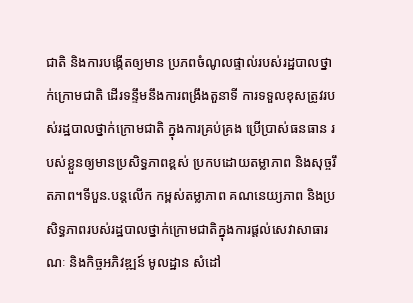ជាតិ និងការបង្កើតឲ្យមាន ប្រភពចំណូលផ្ទាល់របស់រដ្ឋបាលថ្នាក់ក្រោមជាតិ ដើរទន្ទឹមនឹងការពង្រឹងតួនាទី ការទទួលខុសត្រូវរបស់រដ្ឋបាលថ្នាក់ក្រោមជាតិ ក្នុងការគ្រប់គ្រង ប្រើប្រាស់ធនធាន របស់ខ្លួនឲ្យមានប្រសិទ្ធភាពខ្ពស់ ប្រកបដោយតម្លាភាព និងសុច្ចរឹតភាព។ទីបួន.បន្តលើក កម្ពស់តម្លាភាព គណនេយ្យភាព និងប្រសិទ្ធភាពរបស់រដ្ឋបាលថ្នាក់ក្រោមជាតិក្នុងការផ្តល់សេវាសាធារណៈ និងកិច្ចអភិវឌ្ឍន៍ មូលដ្ឋាន សំដៅ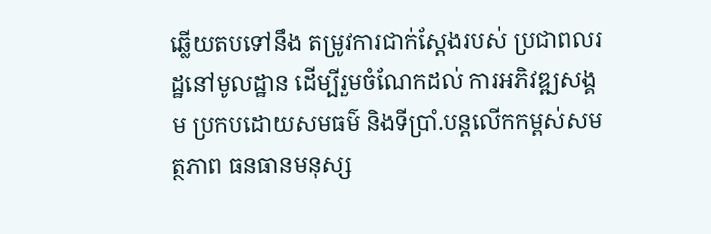ឆ្លើយតបទៅនឹង តម្រូវការជាក់ស្តែងរបស់ ប្រជាពលរដ្ឋនៅមូលដ្ឋាន ដើម្បីរួមចំណែកដល់ ការអភិវឌ្ឍសង្គម ប្រកបដោយសមធម៌ និងទីប្រាំ.បន្តលើកកម្ពស់សមត្ថភាព ធនធានមនុស្ស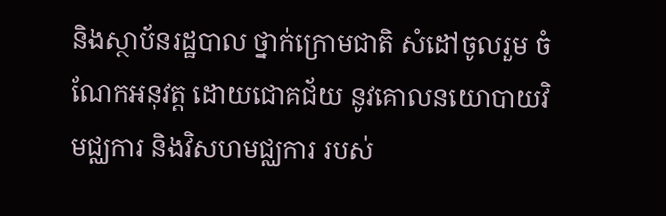និងស្ថាប័នរដ្ឋបាល ថ្នាក់ក្រោមជាតិ សំដៅចូលរួម ចំណែកអនុវត្ត ដោយជោគជ័យ នូវគោលនយោបាយវិមជ្ឈការ និងវិសហមជ្ឈការ របស់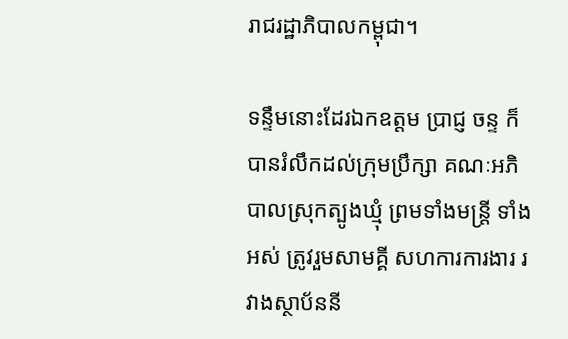រាជរដ្ឋាភិបាលកម្ពុជា។

ទន្ទឹមនោះដែរឯកឧត្តម ប្រាជ្ញ ចន្ទ ក៏បានរំលឹកដល់ក្រុមប្រឹក្សា គណៈអភិបាលស្រុកត្បូងឃ្មុំ ព្រមទាំងមន្ត្រី ទាំងអស់ ត្រូវរួមសាមគ្គី សហការការងារ រវាងស្ថាប័ននី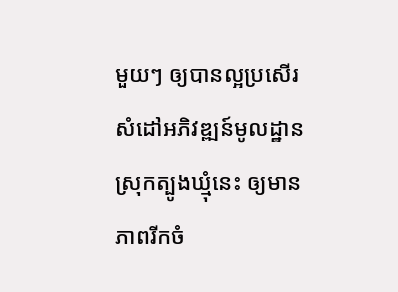មួយៗ ឲ្យបានល្អប្រសើរ សំដៅអភិវឌ្ឍន៍មូលដ្ឋានស្រុកត្បូងឃ្មុំនេះ ឲ្យមានភាពរីកចំ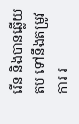រើន និងបានឆ្លើយតប ទៅនឹងតម្រូវការ រ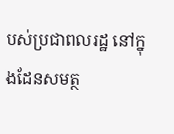បស់ប្រជាពលរដ្ឋ នៅក្នុងដែនសមត្ថ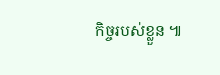កិច្ចរបស់ខ្លួន ៕